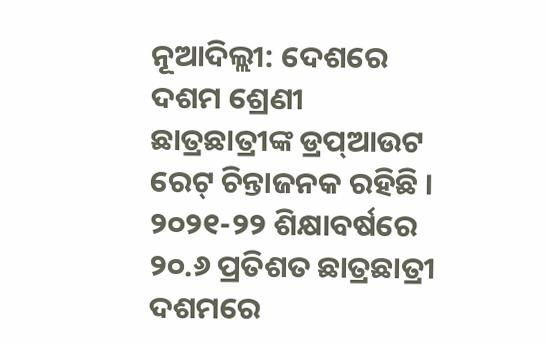ନୂଆଦିଲ୍ଲୀ: ଦେଶରେ ଦଶମ ଶ୍ରେଣୀ ଛାତ୍ରଛାତ୍ରୀଙ୍କ ଡ୍ରପ୍ଆଉଟ ରେଟ୍ ଚିନ୍ତାଜନକ ରହିଛି । ୨୦୨୧-୨୨ ଶିକ୍ଷାବର୍ଷରେ ୨୦.୬ ପ୍ରତିଶତ ଛାତ୍ରଛାତ୍ରୀ ଦଶମରେ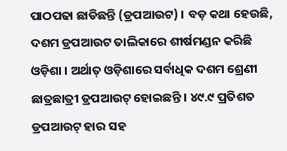ପାଠପଢା ଛାଡିଛନ୍ତି (ଡ୍ରପଆଉଟ) । ବଡ଼ କଥା ହେଉଛି, ଦଶମ ଡ୍ରପଆଉଟ ତାଲିକାରେ ଶୀର୍ଷମଣ୍ଡନ କରିଛି ଓଡ଼ିଶା । ଅର୍ଥାତ୍ ଓଡ଼ିଶାରେ ସର୍ବାଧିକ ଦଶମ ଶ୍ରେଣୀ ଛାତ୍ରଛାତ୍ରୀ ଡ୍ରପଆଉଟ୍ ହୋଇଛନ୍ତି । ୪୯.୯ ପ୍ରତିଶତ ଡ୍ରପଆଉଟ୍ ହାର ସହ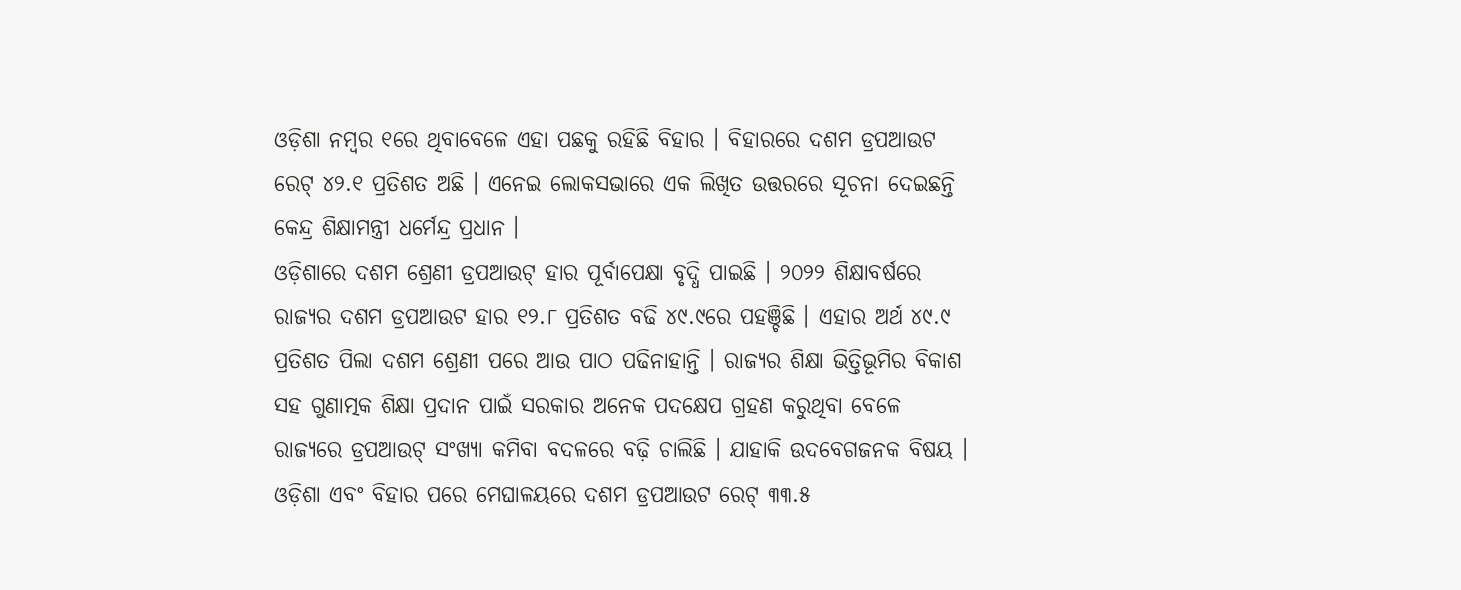ଓଡ଼ିଶା ନମ୍ବର ୧ରେ ଥିବାବେଳେ ଏହା ପଛକୁ ରହିଛି ବିହାର । ବିହାରରେ ଦଶମ ଡ୍ରପଆଉଟ ରେଟ୍ ୪୨.୧ ପ୍ରତିଶତ ଅଛି । ଏନେଇ ଲୋକସଭାରେ ଏକ ଲିଖିତ ଉତ୍ତରରେ ସୂଚନା ଦେଇଛନ୍ତି କେନ୍ଦ୍ର ଶିକ୍ଷାମନ୍ତ୍ରୀ ଧର୍ମେନ୍ଦ୍ର ପ୍ରଧାନ ।
ଓଡ଼ିଶାରେ ଦଶମ ଶ୍ରେଣୀ ଡ୍ରପଆଉଟ୍ ହାର ପୂର୍ବାପେକ୍ଷା ବୃଦ୍ଧି ପାଇଛି । ୨୦୨୨ ଶିକ୍ଷାବର୍ଷରେ ରାଜ୍ୟର ଦଶମ ଡ୍ରପଆଉଟ ହାର ୧୨.୮ ପ୍ରତିଶତ ବଢି ୪୯.୯ରେ ପହଞ୍ଚିଛି । ଏହାର ଅର୍ଥ ୪୯.୯ ପ୍ରତିଶତ ପିଲା ଦଶମ ଶ୍ରେଣୀ ପରେ ଆଉ ପାଠ ପଢିନାହାନ୍ତି । ରାଜ୍ୟର ଶିକ୍ଷା ଭିତ୍ତିଭୂମିର ବିକାଶ ସହ ଗୁଣାତ୍ମକ ଶିକ୍ଷା ପ୍ରଦାନ ପାଇଁ ସରକାର ଅନେକ ପଦକ୍ଷେପ ଗ୍ରହଣ କରୁଥିବା ବେଳେ ରାଜ୍ୟରେ ଡ୍ରପଆଉଟ୍ ସଂଖ୍ୟା କମିବା ବଦଳରେ ବଢ଼ି ଚାଲିଛି । ଯାହାକି ଉଦବେଗଜନକ ବିଷୟ ।
ଓଡ଼ିଶା ଏବଂ ବିହାର ପରେ ମେଘାଳୟରେ ଦଶମ ଡ୍ରପଆଉଟ ରେଟ୍ ୩୩.୫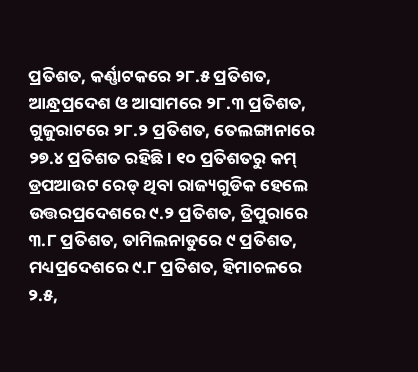ପ୍ରତିଶତ, କର୍ଣ୍ଣାଟକରେ ୨୮.୫ ପ୍ରତିଶତ, ଆନ୍ଧ୍ରପ୍ରଦେଶ ଓ ଆସାମରେ ୨୮.୩ ପ୍ରତିଶତ, ଗୁଜୁରାଟରେ ୨୮.୨ ପ୍ରତିଶତ, ତେଲଙ୍ଗାନାରେ ୨୭.୪ ପ୍ରତିଶତ ରହିଛି । ୧୦ ପ୍ରତିଶତରୁ କମ୍ ଡ୍ରପଆଉଟ ରେଡ୍ ଥିବା ରାଜ୍ୟଗୁଡିକ ହେଲେ ଉତ୍ତରପ୍ରଦେଶରେ ୯.୨ ପ୍ରତିଶତ, ତ୍ରିପୁରାରେ ୩.୮ ପ୍ରତିଶତ, ତାମିଲନାଡୁରେ ୯ ପ୍ରତିଶତ, ମଧ୍ୟପ୍ରଦେଶରେ ୯.୮ ପ୍ରତିଶତ, ହିମାଚଳରେ ୨.୫,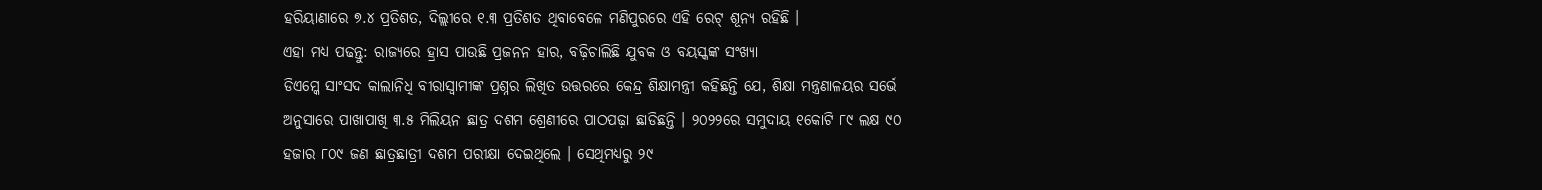ହରିୟାଣାରେ ୭.୪ ପ୍ରତିଶତ, ଦିଲ୍ଲୀରେ ୧.୩ ପ୍ରତିଶତ ଥିବାବେଳେ ମଣିପୁରରେ ଏହି ରେଟ୍ ଶୂନ୍ୟ ରହିଛି ।
ଏହା ମଧ୍ୟ ପଢନ୍ତୁ: ରାଜ୍ୟରେ ହ୍ରାସ ପାଉଛି ପ୍ରଜନନ ହାର, ବଢ଼ିଚାଲିଛି ଯୁବକ ଓ ବୟସ୍କଙ୍କ ସଂଖ୍ୟା
ଡିଏମ୍କେ ସାଂସଦ କାଲାନିଧି ବୀରାସ୍ବାମୀଙ୍କ ପ୍ରଶ୍ନର ଲିଖିତ ଉତ୍ତରରେ କେନ୍ଦ୍ର ଶିକ୍ଷାମନ୍ତ୍ରୀ କହିଛନ୍ତି ଯେ, ଶିକ୍ଷା ମନ୍ତ୍ରଣାଳୟର ସର୍ଭେ ଅନୁସାରେ ପାଖାପାଖି ୩.୫ ମିଲିୟନ ଛାତ୍ର ଦଶମ ଶ୍ରେଣୀରେ ପାଠପଢ଼ା ଛାଡିଛନ୍ତି । ୨୦୨୨ରେ ସମୁଦାୟ ୧କୋଟି ୮୯ ଲକ୍ଷ ୯୦ ହଜାର ୮୦୯ ଜଣ ଛାତ୍ରଛାତ୍ରୀ ଦଶମ ପରୀକ୍ଷା ଦେଇଥିଲେ । ସେଥିମଧ୍ୟରୁ ୨୯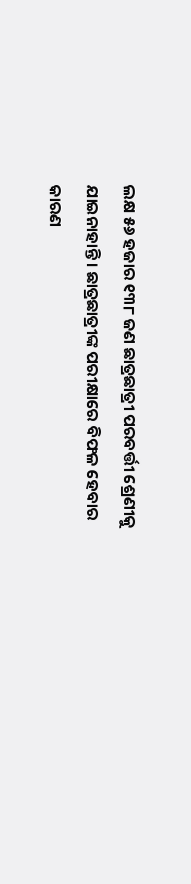ଲକ୍ଷ ୫୬ ହଜାର ୧୩୮ ଜଣ ଛାତ୍ରଛାତ୍ରୀ ପରବର୍ତ୍ତୀ ଶ୍ରେଣୀକୁ ଯାଇନାହାନ୍ତି । ଛାତ୍ରଛାତ୍ରୀଙ୍କ ପରୀକ୍ଷାରେ ବିଫଳ ହେବାର କାରଣ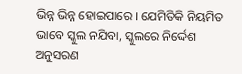ଭିନ୍ନ ଭିନ୍ନ ହୋଇପାରେ । ଯେମିତିକି ନିୟମିତ ଭାବେ ସ୍କୁଲ ନଯିବା, ସ୍କୁଲରେ ନିର୍ଦ୍ଦେଶ ଅନୁସରଣ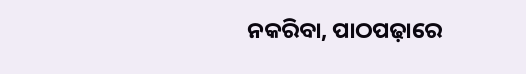ନକରିବା, ପାଠପଢ଼ାରେ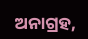ଅନାଗ୍ରହ,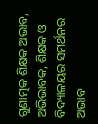ଗୁଣାତ୍ମକ ଶିକ୍ଷକ ଅଭାବ, ଅଭିଭାବକ, ଶିକ୍ଷକ ଓ ବିଦ୍ୟାଳୟର ସମର୍ଥନର ଅଭାବ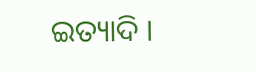ଇତ୍ୟାଦି ।